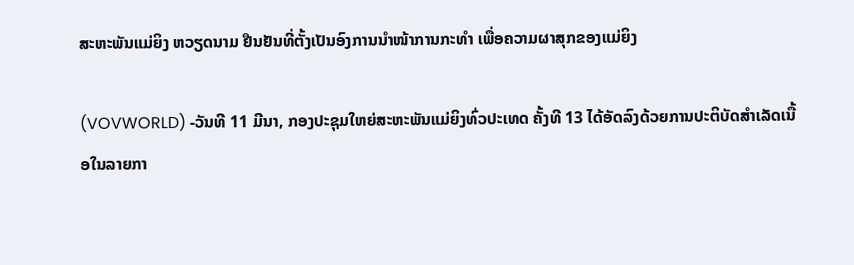ສະຫະພັນແມ່ຍິງ ຫວຽດນາມ ຢືນຢັນທີ່ຕັ້ງເປັນອົງການນຳໜ້າການກະທຳ ເພື່ອຄວາມຜາສຸກຂອງແມ່ຍິງ

(VOVWORLD) -ວັນທີ 11 ມີນາ, ກອງປະຊຸມໃຫຍ່ສະຫະພັນແມ່ຍິງທົ່ວປະເທດ ຄັ້ງທີ 13 ໄດ້ອັດລົງດ້ວຍການປະຕິບັດສຳເລັດເນື້ອໃນລາຍກາ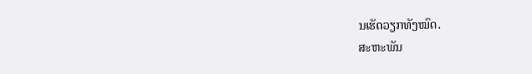ນເຮັດວຽກທັງໝົດ.
ສະຫະພັນ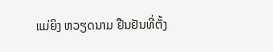ແມ່ຍິງ ຫວຽດນາມ ຢືນຢັນທີ່ຕັ້ງ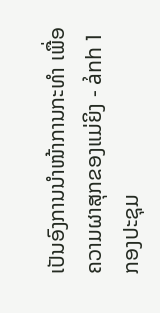ເປັນອົງການນຳໜ້າການກະທຳ ເພື່ອຄວາມຜາສຸກຂອງແມ່ຍິງ - ảnh 1ກອງປະຊຸມ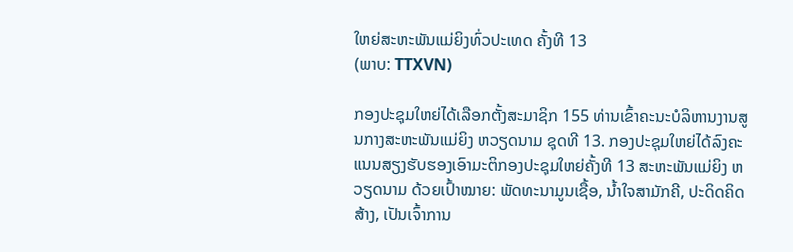ໃຫຍ່ສະຫະພັນແມ່ຍິງທົ່ວປະເທດ ຄັ້ງທີ 13
(ພາບ: TTXVN)

ກອງປະຊຸມໃຫຍ່ໄດ້ເລືອກຕັ້ງສະມາຊິກ 155 ທ່ານເຂົ້າຄະນະບໍລິຫານງານສູນກາງສະຫະພັນແມ່ຍິງ ຫວຽດນາມ ຊຸດທີ 13. ກອງປະຊຸມໃຫຍ່ໄດ້ລົງຄະແນນສຽງຮັບຮອງເອົາມະຕິກອງປະຊຸມໃຫຍ່ຄັ້ງທີ 13 ສະຫະພັນແມ່ຍິງ ຫວຽດນາມ ດ້ວຍເປົ້າໝາຍ: ພັດທະນາມູນເຊື້ອ, ນ້ຳໃຈສາມັກຄີ, ປະດິດຄິດສ້າງ, ເປັນເຈົ້າການ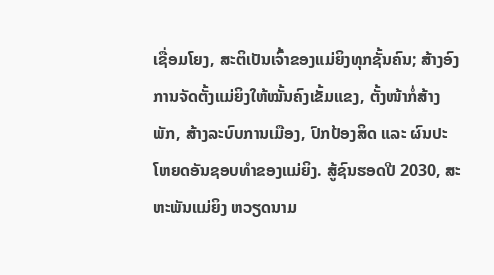ເຊື່ອມໂຍງ, ສະຕິເປັນເຈົ້າຂອງແມ່ຍິງທຸກຊັ້ນຄົນ; ສ້າງອົງການຈັດຕັ້ງແມ່ຍິງໃຫ້ໝັ້ນຄົງເຂັ້ມແຂງ, ຕັ້ງໜ້າກໍ່ສ້າງພັກ, ສ້າງລະບົບການເມືອງ, ປົກປ້ອງສິດ ແລະ ຜົນປະໂຫຍດອັນຊອບທຳຂອງແມ່ຍິງ. ສູ້ຊົນຮອດປີ 2030, ສະຫະພັນແມ່ຍິງ ຫວຽດນາມ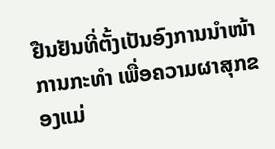ຢືນຢັນທີ່ຕັ້ງເປັນອົງການນຳໜ້າການກະທຳ ເພື່ອຄວາມຜາສຸກຂອງແມ່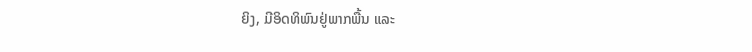ຍິງ, ມີອິດທິພົນຢູ່ພາກພື້ນ ແລະ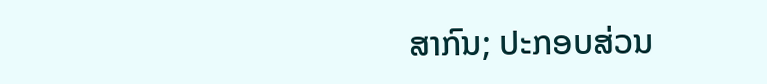ສາກົນ; ປະກອບສ່ວນ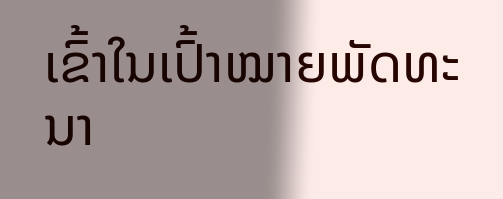ເຂົ້າໃນເປົ້າໝາຍພັດທະນາ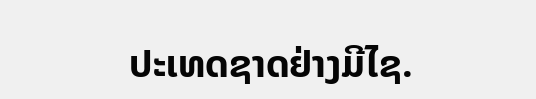ປະເທດຊາດຢ່າງມີໄຊ.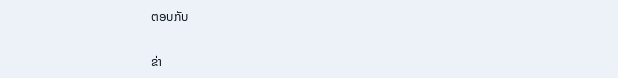ຕອບກັບ

ຂ່າ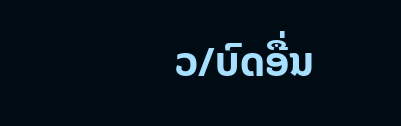ວ/ບົດອື່ນ